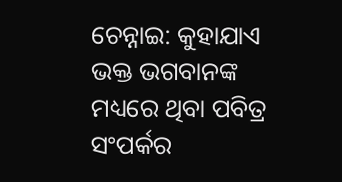ଚେନ୍ନାଇ: କୁହାଯାଏ ଭକ୍ତ ଭଗବାନଙ୍କ ମଧ୍ୟରେ ଥିବା ପବିତ୍ର ସଂପର୍କର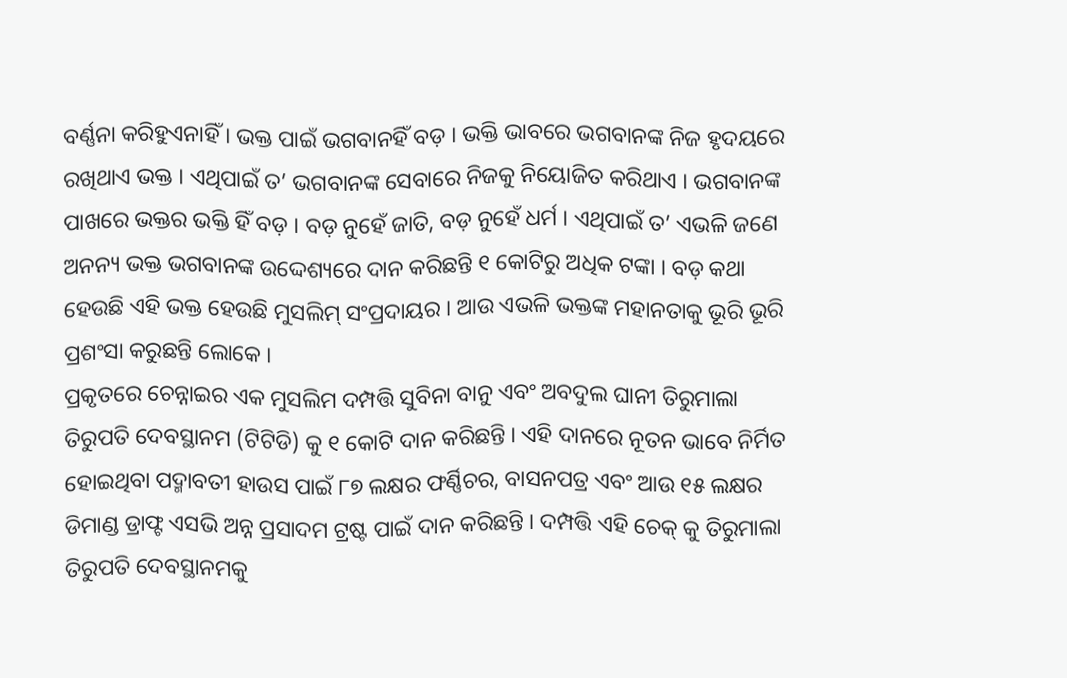ବର୍ଣ୍ଣନା କରିହୁଏନାହିଁ । ଭକ୍ତ ପାଇଁ ଭଗବାନହିଁ ବଡ଼ । ଭକ୍ତି ଭାବରେ ଭଗବାନଙ୍କ ନିଜ ହୃଦୟରେ ରଖିଥାଏ ଭକ୍ତ । ଏଥିପାଇଁ ତ’ ଭଗବାନଙ୍କ ସେବାରେ ନିଜକୁ ନିୟୋଜିତ କରିଥାଏ । ଭଗବାନଙ୍କ ପାଖରେ ଭକ୍ତର ଭକ୍ତି ହିଁ ବଡ଼ । ବଡ଼ ନୁହେଁ ଜାତି, ବଡ଼ ନୁହେଁ ଧର୍ମ । ଏଥିପାଇଁ ତ’ ଏଭଳି ଜଣେ ଅନନ୍ୟ ଭକ୍ତ ଭଗବାନଙ୍କ ଉଦ୍ଦେଶ୍ୟରେ ଦାନ କରିଛନ୍ତି ୧ କୋଟିରୁ ଅଧିକ ଟଙ୍କା । ବଡ଼ କଥା ହେଉଛି ଏହି ଭକ୍ତ ହେଉଛି ମୁସଲିମ୍ ସଂପ୍ରଦାୟର । ଆଉ ଏଭଳି ଭକ୍ତଙ୍କ ମହାନତାକୁ ଭୂରି ଭୂରି ପ୍ରଶଂସା କରୁଛନ୍ତି ଲୋକେ ।
ପ୍ରକୃତରେ ଚେନ୍ନାଇର ଏକ ମୁସଲିମ ଦମ୍ପତ୍ତି ସୁବିନା ବାନୁ ଏବଂ ଅବଦୁଲ ଘାନୀ ତିରୁମାଲା ତିରୁପତି ଦେବସ୍ଥାନମ (ଟିଟିଡି) କୁ ୧ କୋଟି ଦାନ କରିଛନ୍ତି । ଏହି ଦାନରେ ନୂତନ ଭାବେ ନିର୍ମିତ ହୋଇଥିବା ପଦ୍ମାବତୀ ହାଉସ ପାଇଁ ୮୭ ଲକ୍ଷର ଫର୍ଣ୍ଣିଚର, ବାସନପତ୍ର ଏବଂ ଆଉ ୧୫ ଲକ୍ଷର ଡିମାଣ୍ଡ ଡ୍ରାଫ୍ଟ ଏସଭି ଅନ୍ନ ପ୍ରସାଦମ ଟ୍ରଷ୍ଟ ପାଇଁ ଦାନ କରିଛନ୍ତି । ଦମ୍ପତ୍ତି ଏହି ଚେକ୍ କୁ ତିରୁମାଲା ତିରୁପତି ଦେବସ୍ଥାନମକୁ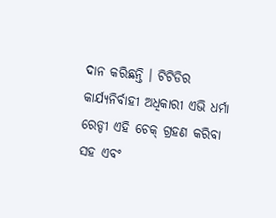ଦାନ କରିଛନ୍ତି । ଟିଟିଡିର କାର୍ଯ୍ୟନିର୍ବାହୀ ଅଧିକାରୀ ଏଭି ଧର୍ମା ରେଡ୍ଡୀ ଏହି ଚେକ୍ ଗ୍ରହଣ କରିବା ସହ ଏବଂ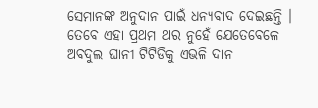ସେମାନଙ୍କ ଅନୁଦାନ ପାଇଁ ଧନ୍ୟବାଦ ଦେଇଛନ୍ତି । ତେବେ ଏହା ପ୍ରଥମ ଥର ନୁହେଁ ଯେତେବେଳେ ଅବଦୁଲ ଘାନୀ ଟିଟିଡିକୁ ଏଭଳି ଦାନ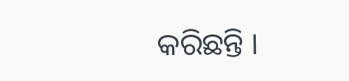କରିଛନ୍ତି ।